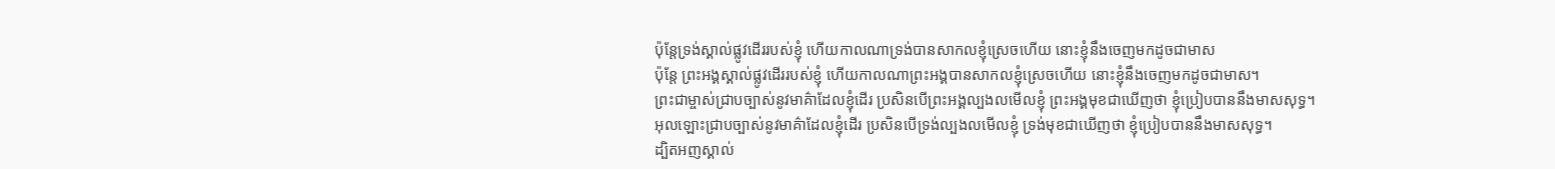ប៉ុន្តែទ្រង់ស្គាល់ផ្លូវដើររបស់ខ្ញុំ ហើយកាលណាទ្រង់បានសាកលខ្ញុំស្រេចហើយ នោះខ្ញុំនឹងចេញមកដូចជាមាស
ប៉ុន្តែ ព្រះអង្គស្គាល់ផ្លូវដើររបស់ខ្ញុំ ហើយកាលណាព្រះអង្គបានសាកលខ្ញុំស្រេចហើយ នោះខ្ញុំនឹងចេញមកដូចជាមាស។
ព្រះជាម្ចាស់ជ្រាបច្បាស់នូវមាគ៌ាដែលខ្ញុំដើរ ប្រសិនបើព្រះអង្គល្បងលមើលខ្ញុំ ព្រះអង្គមុខជាឃើញថា ខ្ញុំប្រៀបបាននឹងមាសសុទ្ធ។
អុលឡោះជ្រាបច្បាស់នូវមាគ៌ាដែលខ្ញុំដើរ ប្រសិនបើទ្រង់ល្បងលមើលខ្ញុំ ទ្រង់មុខជាឃើញថា ខ្ញុំប្រៀបបាននឹងមាសសុទ្ធ។
ដ្បិតអញស្គាល់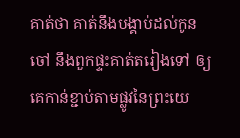គាត់ថា គាត់នឹងបង្គាប់ដល់កូនចៅ នឹងពួកផ្ទះគាត់តរៀងទៅ ឲ្យគេកាន់ខ្ជាប់តាមផ្លូវនៃព្រះយេ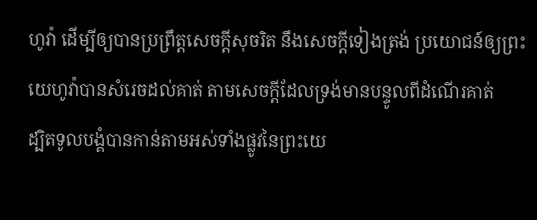ហូវ៉ា ដើម្បីឲ្យបានប្រព្រឹត្តសេចក្ដីសុចរិត នឹងសេចក្ដីទៀងត្រង់ ប្រយោជន៍ឲ្យព្រះយេហូវ៉ាបានសំរេចដល់គាត់ តាមសេចក្ដីដែលទ្រង់មានបន្ទូលពីដំណើរគាត់
ដ្បិតទូលបង្គំបានកាន់តាមអស់ទាំងផ្លូវនៃព្រះយេ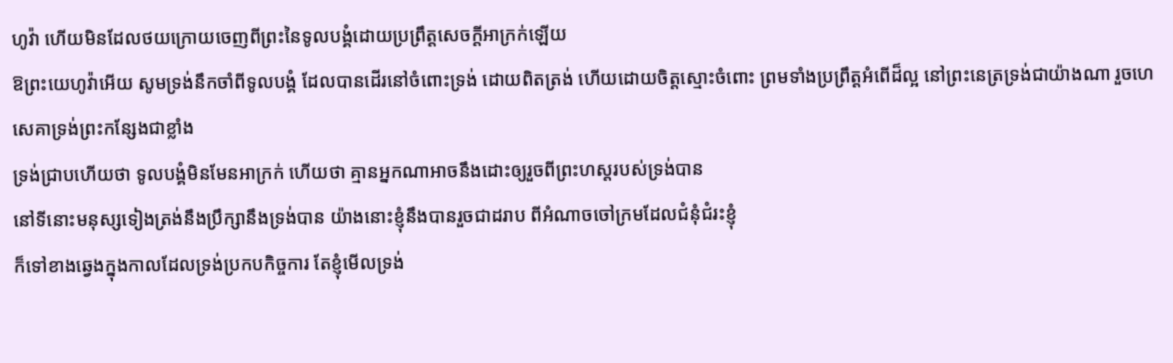ហូវ៉ា ហើយមិនដែលថយក្រោយចេញពីព្រះនៃទូលបង្គំដោយប្រព្រឹត្តសេចក្ដីអាក្រក់ឡើយ
ឱព្រះយេហូវ៉ាអើយ សូមទ្រង់នឹកចាំពីទូលបង្គំ ដែលបានដើរនៅចំពោះទ្រង់ ដោយពិតត្រង់ ហើយដោយចិត្តស្មោះចំពោះ ព្រមទាំងប្រព្រឹត្តអំពើដ៏ល្អ នៅព្រះនេត្រទ្រង់ជាយ៉ាងណា រួចហេសេគាទ្រង់ព្រះកន្សែងជាខ្លាំង
ទ្រង់ជ្រាបហើយថា ទូលបង្គំមិនមែនអាក្រក់ ហើយថា គ្មានអ្នកណាអាចនឹងដោះឲ្យរួចពីព្រះហស្តរបស់ទ្រង់បាន
នៅទីនោះមនុស្សទៀងត្រង់នឹងប្រឹក្សានឹងទ្រង់បាន យ៉ាងនោះខ្ញុំនឹងបានរួចជាដរាប ពីអំណាចចៅក្រមដែលជំនុំជំរះខ្ញុំ
ក៏ទៅខាងឆ្វេងក្នុងកាលដែលទ្រង់ប្រកបកិច្ចការ តែខ្ញុំមើលទ្រង់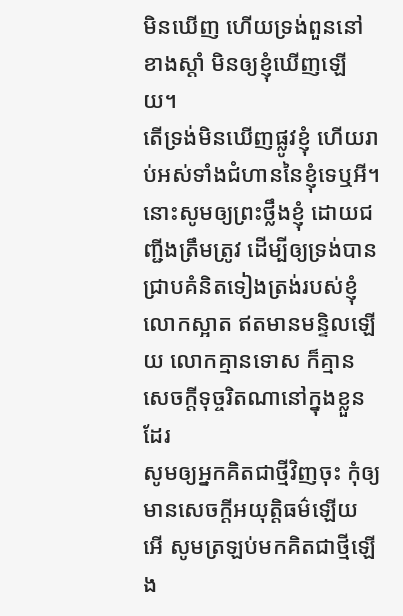មិនឃើញ ហើយទ្រង់ពួននៅខាងស្តាំ មិនឲ្យខ្ញុំឃើញឡើយ។
តើទ្រង់មិនឃើញផ្លូវខ្ញុំ ហើយរាប់អស់ទាំងជំហាននៃខ្ញុំទេឬអី។
នោះសូមឲ្យព្រះថ្លឹងខ្ញុំ ដោយជញ្ជីងត្រឹមត្រូវ ដើម្បីឲ្យទ្រង់បានជ្រាបគំនិតទៀងត្រង់របស់ខ្ញុំ
លោកស្អាត ឥតមានមន្ទិលឡើយ លោកគ្មានទោស ក៏គ្មានសេចក្ដីទុច្ចរិតណានៅក្នុងខ្លួនដែរ
សូមឲ្យអ្នកគិតជាថ្មីវិញចុះ កុំឲ្យមានសេចក្ដីអយុត្តិធម៌ឡើយ អើ សូមត្រឡប់មកគិតជាថ្មីឡើង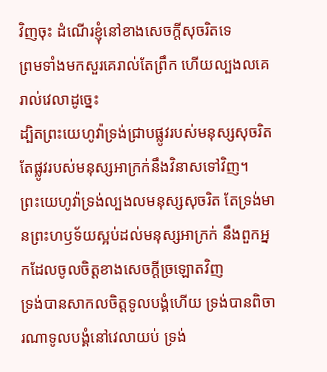វិញចុះ ដំណើរខ្ញុំនៅខាងសេចក្ដីសុចរិតទេ
ព្រមទាំងមកសួរគេរាល់តែព្រឹក ហើយល្បងលគេរាល់វេលាដូច្នេះ
ដ្បិតព្រះយេហូវ៉ាទ្រង់ជ្រាបផ្លូវរបស់មនុស្សសុចរិត តែផ្លូវរបស់មនុស្សអាក្រក់នឹងវិនាសទៅវិញ។
ព្រះយេហូវ៉ាទ្រង់ល្បងលមនុស្សសុចរិត តែទ្រង់មានព្រះហឫទ័យស្អប់ដល់មនុស្សអាក្រក់ នឹងពួកអ្នកដែលចូលចិត្តខាងសេចក្ដីច្រឡោតវិញ
ទ្រង់បានសាកលចិត្តទូលបង្គំហើយ ទ្រង់បានពិចារណាទូលបង្គំនៅវេលាយប់ ទ្រង់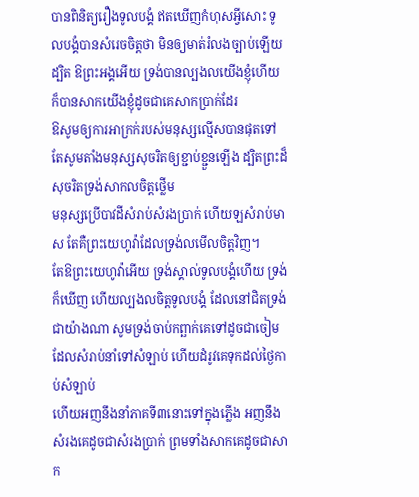បានពិនិត្យរឿងទូលបង្គំ ឥតឃើញកំហុសអ្វីសោះ ទូលបង្គំបានសំរេចចិត្តថា មិនឲ្យមាត់រំលងច្បាប់ឡើយ
ដ្បិត ឱព្រះអង្គអើយ ទ្រង់បានល្បងលយើងខ្ញុំហើយ ក៏បានសាកយើងខ្ញុំដូចជាគេសាកប្រាក់ដែរ
ឱសូមឲ្យការអាក្រក់របស់មនុស្សល្មើសបានផុតទៅ តែសូមតាំងមនុស្សសុចរិតឲ្យខ្ជាប់ខ្ជួនឡើង ដ្បិតព្រះដ៏សុចរិតទ្រង់សាកលចិត្តថ្លើម
មនុស្សប្រើបាវដីសំរាប់សំរងប្រាក់ ហើយឡសំរាប់មាស តែគឺព្រះយេហូវ៉ាដែលទ្រង់លមើលចិត្តវិញ។
តែឱព្រះយេហូវ៉ាអើយ ទ្រង់ស្គាល់ទូលបង្គំហើយ ទ្រង់ក៏ឃើញ ហើយល្បងលចិត្តទូលបង្គំ ដែលនៅជិតទ្រង់ជាយ៉ាងណា សូមទ្រង់ចាប់កព្ឆាក់គេទៅដូចជាចៀម ដែលសំរាប់នាំទៅសំឡាប់ ហើយដំរូវគេទុកដល់ថ្ងៃកាប់សំឡាប់
ហើយអញនឹងនាំភាគទី៣នោះទៅក្នុងភ្លើង អញនឹងសំរងគេដូចជាសំរងប្រាក់ ព្រមទាំងសាកគេដូចជាសាក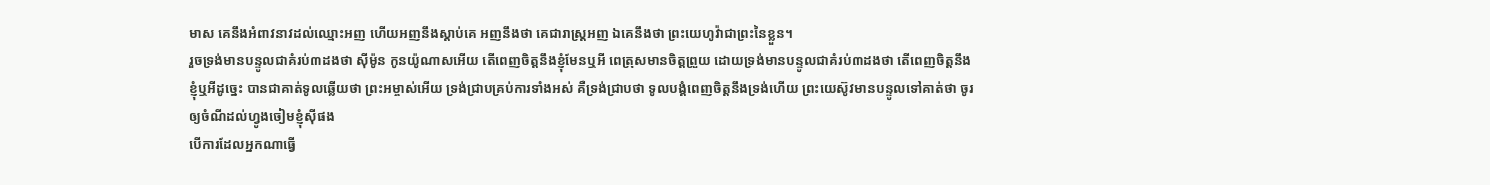មាស គេនឹងអំពាវនាវដល់ឈ្មោះអញ ហើយអញនឹងស្តាប់គេ អញនឹងថា គេជារាស្ត្រអញ ឯគេនឹងថា ព្រះយេហូវ៉ាជាព្រះនៃខ្លួន។
រួចទ្រង់មានបន្ទូលជាគំរប់៣ដងថា ស៊ីម៉ូន កូនយ៉ូណាសអើយ តើពេញចិត្តនឹងខ្ញុំមែនឬអី ពេត្រុសមានចិត្តព្រួយ ដោយទ្រង់មានបន្ទូលជាគំរប់៣ដងថា តើពេញចិត្តនឹងខ្ញុំឬអីដូច្នេះ បានជាគាត់ទូលឆ្លើយថា ព្រះអម្ចាស់អើយ ទ្រង់ជ្រាបគ្រប់ការទាំងអស់ គឺទ្រង់ជ្រាបថា ទូលបង្គំពេញចិត្តនឹងទ្រង់ហើយ ព្រះយេស៊ូវមានបន្ទូលទៅគាត់ថា ចូរឲ្យចំណីដល់ហ្វូងចៀមខ្ញុំស៊ីផង
បើការដែលអ្នកណាធ្វើ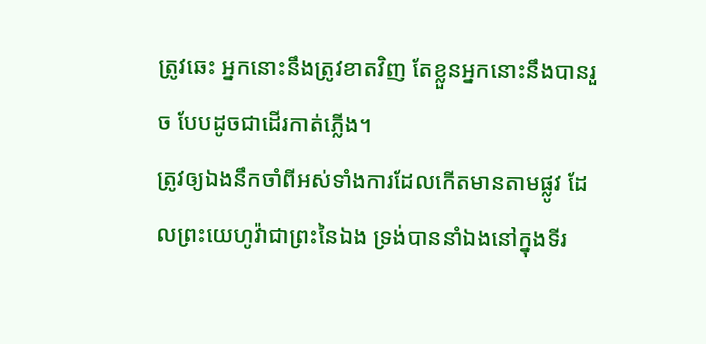ត្រូវឆេះ អ្នកនោះនឹងត្រូវខាតវិញ តែខ្លួនអ្នកនោះនឹងបានរួច បែបដូចជាដើរកាត់ភ្លើង។
ត្រូវឲ្យឯងនឹកចាំពីអស់ទាំងការដែលកើតមានតាមផ្លូវ ដែលព្រះយេហូវ៉ាជាព្រះនៃឯង ទ្រង់បាននាំឯងនៅក្នុងទីរ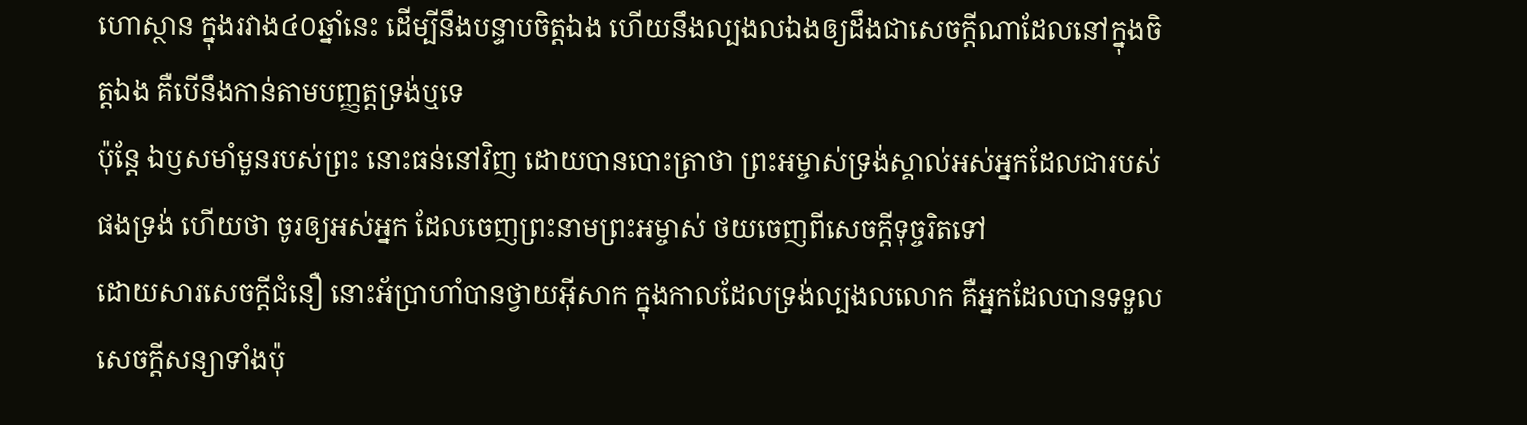ហោស្ថាន ក្នុងរវាង៤០ឆ្នាំនេះ ដើម្បីនឹងបន្ទាបចិត្តឯង ហើយនឹងល្បងលឯងឲ្យដឹងជាសេចក្ដីណាដែលនៅក្នុងចិត្តឯង គឺបើនឹងកាន់តាមបញ្ញត្តទ្រង់ឬទេ
ប៉ុន្តែ ឯឫសមាំមួនរបស់ព្រះ នោះធន់នៅវិញ ដោយបានបោះត្រាថា ព្រះអម្ចាស់ទ្រង់ស្គាល់អស់អ្នកដែលជារបស់ផងទ្រង់ ហើយថា ចូរឲ្យអស់អ្នក ដែលចេញព្រះនាមព្រះអម្ចាស់ ថយចេញពីសេចក្ដីទុច្ចរិតទៅ
ដោយសារសេចក្ដីជំនឿ នោះអ័ប្រាហាំបានថ្វាយអ៊ីសាក ក្នុងកាលដែលទ្រង់ល្បងលលោក គឺអ្នកដែលបានទទួលសេចក្ដីសន្យាទាំងប៉ុ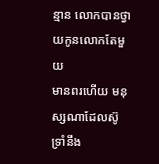ន្មាន លោកបានថ្វាយកូនលោកតែមួយ
មានពរហើយ មនុស្សណាដែលស៊ូទ្រាំនឹង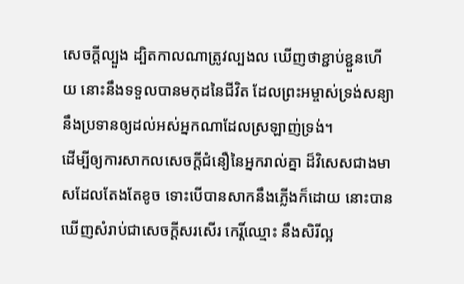សេចក្ដីល្បួង ដ្បិតកាលណាត្រូវល្បងល ឃើញថាខ្ជាប់ខ្ជួនហើយ នោះនឹងទទួលបានមកុដនៃជីវិត ដែលព្រះអម្ចាស់ទ្រង់សន្យានឹងប្រទានឲ្យដល់អស់អ្នកណាដែលស្រឡាញ់ទ្រង់។
ដើម្បីឲ្យការសាកលសេចក្ដីជំនឿនៃអ្នករាល់គ្នា ដ៏វិសេសជាងមាសដែលតែងតែខូច ទោះបើបានសាកនឹងភ្លើងក៏ដោយ នោះបានឃើញសំរាប់ជាសេចក្ដីសរសើរ កេរ្តិ៍ឈ្មោះ នឹងសិរីល្អ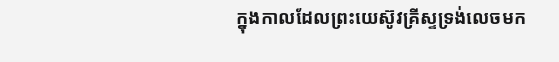ក្នុងកាលដែលព្រះយេស៊ូវគ្រីស្ទទ្រង់លេចមក